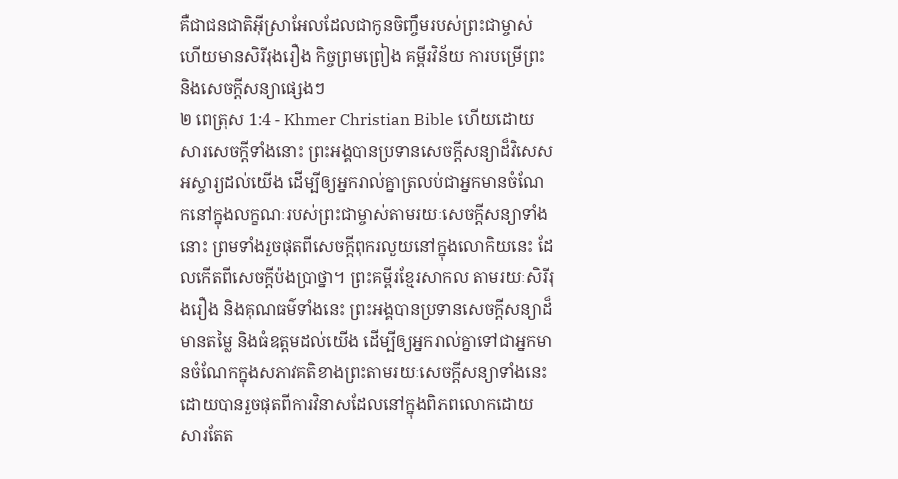គឺជាជនជាតិអ៊ីស្រាអែលដែលជាកូនចិញ្ចឹមរបស់ព្រះជាម្ចាស់ ហើយមានសិរីរុងរឿង កិច្ចព្រមព្រៀង គម្ពីរវិន័យ ការបម្រើព្រះ និងសេចក្ដីសន្យាផ្សេងៗ
២ ពេត្រុស 1:4 - Khmer Christian Bible ហើយដោយសារសេចក្ដីទាំងនោះ ព្រះអង្គបានប្រទានសេចក្ដីសន្យាដ៏វិសេសអស្ចារ្យដល់យើង ដើម្បីឲ្យអ្នករាល់គ្នាត្រលប់ជាអ្នកមានចំណែកនៅក្នុងលក្ខណៈរបស់ព្រះជាម្ចាស់តាមរយៈសេចក្ដីសន្យាទាំងនោះ ព្រមទាំងរួចផុតពីសេចក្ដីពុករលួយនៅក្នុងលោកិយនេះ ដែលកើតពីសេចក្ដីប៉ងប្រាថ្នា។ ព្រះគម្ពីរខ្មែរសាកល តាមរយៈសិរីរុងរឿង និងគុណធម៌ទាំងនេះ ព្រះអង្គបានប្រទានសេចក្ដីសន្យាដ៏មានតម្លៃ និងធំឧត្ដមដល់យើង ដើម្បីឲ្យអ្នករាល់គ្នាទៅជាអ្នកមានចំណែកក្នុងសភាវគតិខាងព្រះតាមរយៈសេចក្ដីសន្យាទាំងនេះ ដោយបានរួចផុតពីការវិនាសដែលនៅក្នុងពិភពលោកដោយសារតែត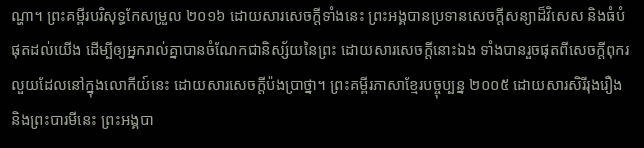ណ្ហា។ ព្រះគម្ពីរបរិសុទ្ធកែសម្រួល ២០១៦ ដោយសារសេចក្ដីទាំងនេះ ព្រះអង្គបានប្រទានសេចក្ដីសន្យាដ៏វិសេស និងធំបំផុតដល់យើង ដើម្បីឲ្យអ្នករាល់គ្នាបានចំណែកជានិស្ស័យនៃព្រះ ដោយសារសេចក្ដីនោះឯង ទាំងបានរួចផុតពីសេចក្ដីពុករលួយដែលនៅក្នុងលោកីយ៍នេះ ដោយសារសេចក្តីប៉ងប្រាថ្នា។ ព្រះគម្ពីរភាសាខ្មែរបច្ចុប្បន្ន ២០០៥ ដោយសារសិរីរុងរឿង និងព្រះបារមីនេះ ព្រះអង្គបា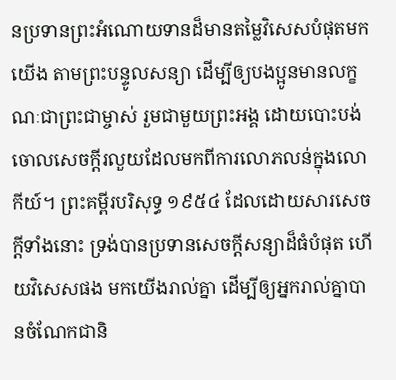នប្រទានព្រះអំណោយទានដ៏មានតម្លៃវិសេសបំផុតមកយើង តាមព្រះបន្ទូលសន្យា ដើម្បីឲ្យបងប្អូនមានលក្ខណៈជាព្រះជាម្ចាស់ រួមជាមួយព្រះអង្គ ដោយបោះបង់ចោលសេចក្ដីរលួយដែលមកពីការលោភលន់ក្នុងលោកីយ៍។ ព្រះគម្ពីរបរិសុទ្ធ ១៩៥៤ ដែលដោយសារសេចក្ដីទាំងនោះ ទ្រង់បានប្រទានសេចក្ដីសន្យាដ៏ធំបំផុត ហើយវិសេសផង មកយើងរាល់គ្នា ដើម្បីឲ្យអ្នករាល់គ្នាបានចំណែកជានិ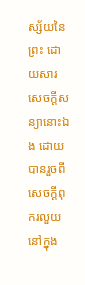ស្ស័យនៃព្រះ ដោយសារសេចក្ដីសន្យានោះឯង ដោយបានរួចពីសេចក្ដីពុករលួយនៅក្នុង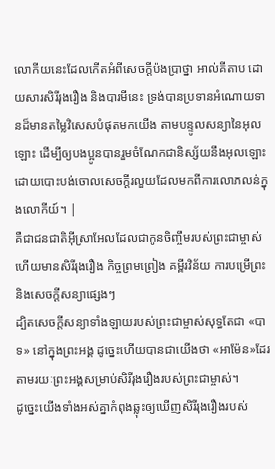លោកីយនេះដែលកើតអំពីសេចក្ដីប៉ងប្រាថ្នា អាល់គីតាប ដោយសារសិរីរុងរឿង និងបារមីនេះ ទ្រង់បានប្រទានអំណោយទានដ៏មានតម្លៃវិសេសបំផុតមកយើង តាមបន្ទូលសន្យានៃអុលឡោះ ដើម្បីឲ្យបងប្អូនបានរួមចំណែកជានិស្ស័យនឹងអុលឡោះ ដោយបោះបង់ចោលសេចក្ដីរលួយដែលមកពីការលោភលន់ក្នុងលោកីយ៍។ |
គឺជាជនជាតិអ៊ីស្រាអែលដែលជាកូនចិញ្ចឹមរបស់ព្រះជាម្ចាស់ ហើយមានសិរីរុងរឿង កិច្ចព្រមព្រៀង គម្ពីរវិន័យ ការបម្រើព្រះ និងសេចក្ដីសន្យាផ្សេងៗ
ដ្បិតសេចក្ដីសន្យាទាំងឡាយរបស់ព្រះជាម្ចាស់សុទ្ធតែជា «បាទ» នៅក្នុងព្រះអង្គ ដូច្នេះហើយបានជាយើងថា «អាម៉ែន»ដែរ តាមរយៈព្រះអង្គសម្រាប់សិរីរុងរឿងរបស់ព្រះជាម្ចាស់។
ដូច្នេះយើងទាំងអស់គ្នាកំពុងឆ្លុះឲ្យឃើញសិរីរុងរឿងរបស់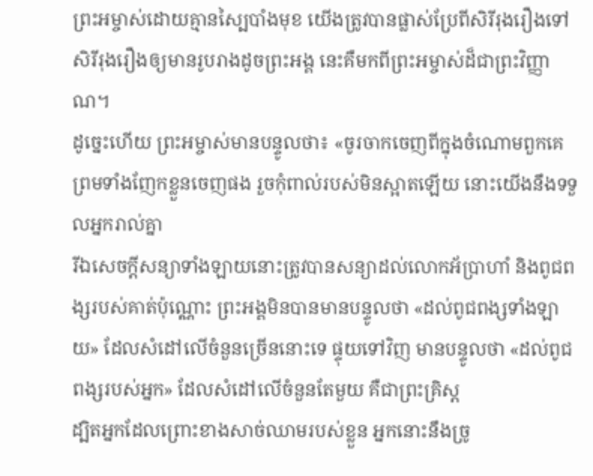ព្រះអម្ចាស់ដោយគ្មានស្បៃបាំងមុខ យើងត្រូវបានផ្លាស់ប្រែពីសិរីរុងរឿងទៅសិរីរុងរឿងឲ្យមានរូបរាងដូចព្រះអង្គ នេះគឺមកពីព្រះអម្ចាស់ដ៏ជាព្រះវិញ្ញាណ។
ដូច្នេះហើយ ព្រះអម្ចាស់មានបន្ទូលថា៖ «ចូរចាកចេញពីក្នុងចំណោមពួកគេ ព្រមទាំងញែកខ្លួនចេញផង រួចកុំពាល់របស់មិនស្អាតឡើយ នោះយើងនឹងទទួលអ្នករាល់គ្នា
រីឯសេចក្ដីសន្យាទាំងឡាយនោះត្រូវបានសន្យាដល់លោកអ័ប្រាហាំ និងពូជពង្សរបស់គាត់ប៉ុណ្ណោះ ព្រះអង្គមិនបានមានបន្ទូលថា «ដល់ពូជពង្សទាំងឡាយ» ដែលសំដៅលើចំនួនច្រើននោះទេ ផ្ទុយទៅវិញ មានបន្ទូលថា «ដល់ពូជពង្សរបស់អ្នក» ដែលសំដៅលើចំនួនតែមួយ គឺជាព្រះគ្រិស្ដ
ដ្បិតអ្នកដែលព្រោះខាងសាច់ឈាមរបស់ខ្លួន អ្នកនោះនឹងច្រូ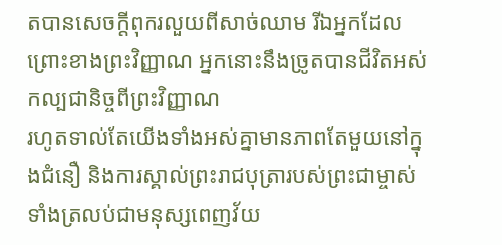តបានសេចក្ដីពុករលួយពីសាច់ឈាម រីឯអ្នកដែលព្រោះខាងព្រះវិញ្ញាណ អ្នកនោះនឹងច្រូតបានជីវិតអស់កល្បជានិច្ចពីព្រះវិញ្ញាណ
រហូតទាល់តែយើងទាំងអស់គ្នាមានភាពតែមួយនៅក្នុងជំនឿ និងការស្គាល់ព្រះរាជបុត្រារបស់ព្រះជាម្ចាស់ ទាំងត្រលប់ជាមនុស្សពេញវ័យ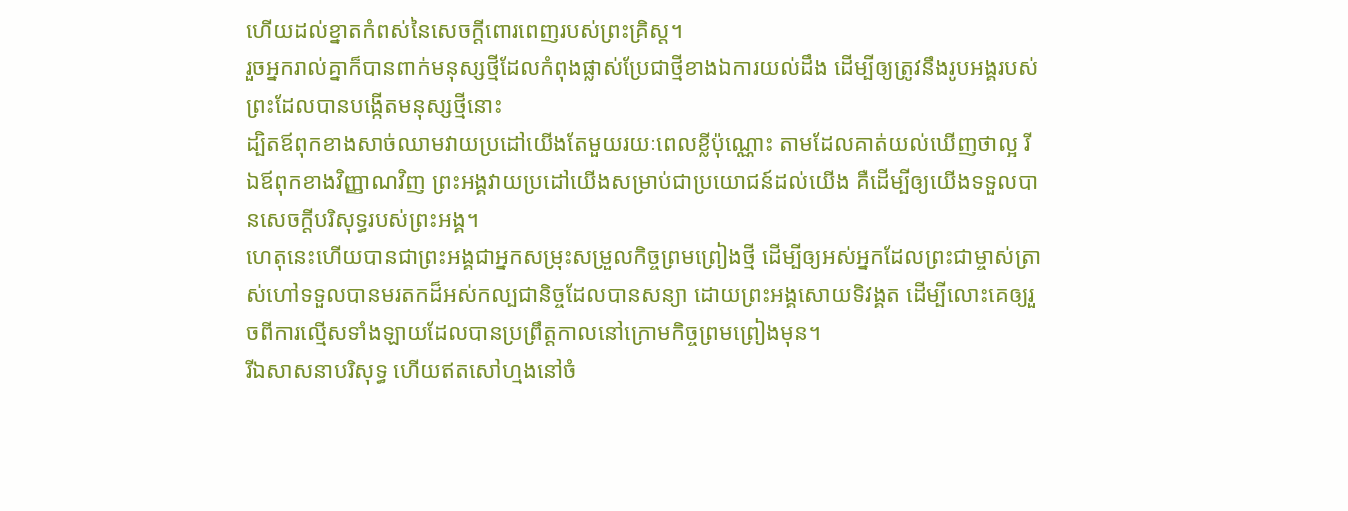ហើយដល់ខ្នាតកំពស់នៃសេចក្តីពោរពេញរបស់ព្រះគ្រិស្ដ។
រួចអ្នករាល់គ្នាក៏បានពាក់មនុស្សថ្មីដែលកំពុងផ្លាស់ប្រែជាថ្មីខាងឯការយល់ដឹង ដើម្បីឲ្យត្រូវនឹងរូបអង្គរបស់ព្រះដែលបានបង្កើតមនុស្សថ្មីនោះ
ដ្បិតឪពុកខាងសាច់ឈាមវាយប្រដៅយើងតែមួយរយៈពេលខ្លីប៉ុណ្ណោះ តាមដែលគាត់យល់ឃើញថាល្អ រីឯឪពុកខាងវិញ្ញាណវិញ ព្រះអង្គវាយប្រដៅយើងសម្រាប់ជាប្រយោជន៍ដល់យើង គឺដើម្បីឲ្យយើងទទួលបានសេចក្ដីបរិសុទ្ធរបស់ព្រះអង្គ។
ហេតុនេះហើយបានជាព្រះអង្គជាអ្នកសម្រុះសម្រួលកិច្ចព្រមព្រៀងថ្មី ដើម្បីឲ្យអស់អ្នកដែលព្រះជាម្ចាស់ត្រាស់ហៅទទួលបានមរតកដ៏អស់កល្បជានិច្ចដែលបានសន្យា ដោយព្រះអង្គសោយទិវង្គត ដើម្បីលោះគេឲ្យរួចពីការល្មើសទាំងឡាយដែលបានប្រព្រឹត្តកាលនៅក្រោមកិច្ចព្រមព្រៀងមុន។
រីឯសាសនាបរិសុទ្ធ ហើយឥតសៅហ្មងនៅចំ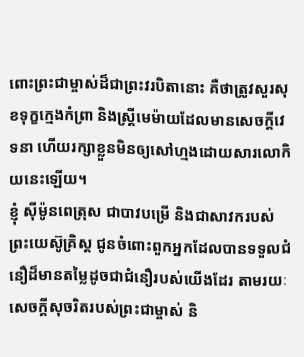ពោះព្រះជាម្ចាស់ដ៏ជាព្រះវរបិតានោះ គឺថាត្រូវសួរសុខទុក្ខក្មេងកំព្រា និងស្ដ្រីមេម៉ាយដែលមានសេចក្ដីវេទនា ហើយរក្សាខ្លួនមិនឲ្យសៅហ្មងដោយសារលោកិយនេះឡើយ។
ខ្ញុំ ស៊ីម៉ូនពេត្រុស ជាបាវបម្រើ និងជាសាវករបស់ព្រះយេស៊ូគ្រិស្ដ ជូនចំពោះពួកអ្នកដែលបានទទួលជំនឿដ៏មានតម្លៃដូចជាជំនឿរបស់យើងដែរ តាមរយៈសេចក្ដីសុចរិតរបស់ព្រះជាម្ចាស់ និ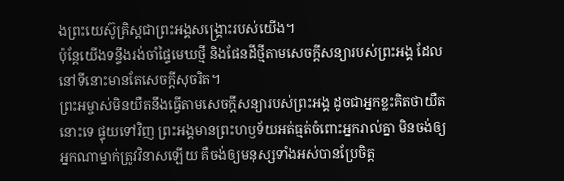ងព្រះយេស៊ូគ្រិស្ដជាព្រះអង្គសង្គ្រោះរបស់យើង។
ប៉ុន្ដែយើងទន្ទឹងរង់ចាំផ្ទៃមេឃថ្មី និងផែនដីថ្មីតាមសេចក្ដីសន្យារបស់ព្រះអង្គ ដែលនៅទីនោះមានតែសេចក្ដីសុចរិត។
ព្រះអម្ចាស់មិនយឺតនឹងធ្វើតាមសេចក្ដីសន្យារបស់ព្រះអង្គ ដូចជាអ្នកខ្លះគិតថាយឺតនោះទេ ផ្ទុយទៅវិញ ព្រះអង្គមានព្រះហឫទ័យអត់ធ្មត់ចំពោះអ្នករាល់គ្នា មិនចង់ឲ្យអ្នកណាម្នាក់ត្រូវវិនាសឡើយ គឺចង់ឲ្យមនុស្សទាំងអស់បានប្រែចិត្ដ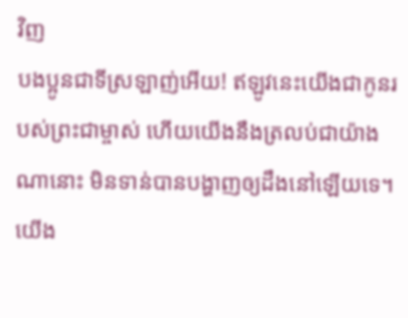វិញ
បងប្អូនជាទីស្រឡាញ់អើយ! ឥឡូវនេះយើងជាកូនរបស់ព្រះជាម្ចាស់ ហើយយើងនឹងត្រលប់ជាយ៉ាងណានោះ មិនទាន់បានបង្ហាញឲ្យដឹងនៅឡើយទេ។ យើង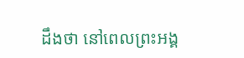ដឹងថា នៅពេលព្រះអង្គ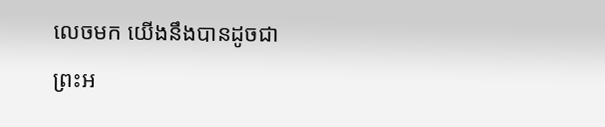លេចមក យើងនឹងបានដូចជាព្រះអ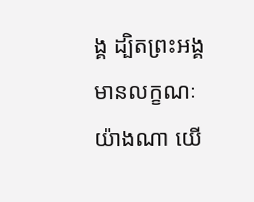ង្គ ដ្បិតព្រះអង្គមានលក្ខណៈយ៉ាងណា យើ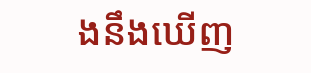ងនឹងឃើញ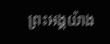ព្រះអង្គយ៉ាង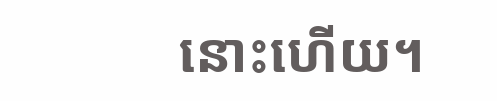នោះហើយ។